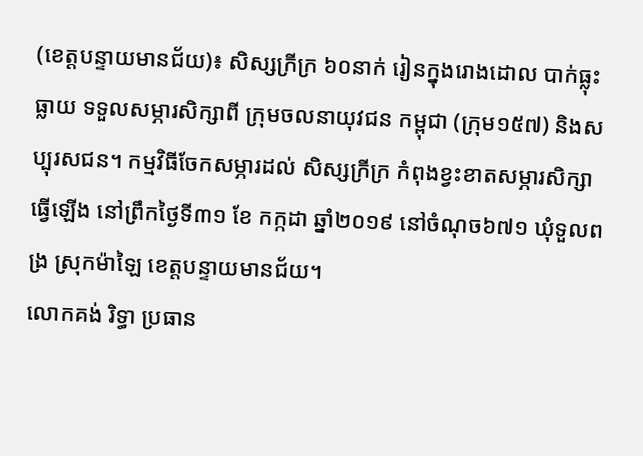(ខេត្តបន្ទាយមានជ័យ)៖ សិស្សក្រីក្រ ៦០នាក់ រៀនក្នុងរោងដោល បាក់ធ្លុះធ្លាយ ទទួលសម្ភារសិក្សាពី ក្រុមចលនាយុវជន កម្ពុជា (ក្រុម១៥៧) និងសប្បុរសជន។ កម្មវិធីចែកសម្ភារដល់ សិស្សក្រីក្រ កំពុងខ្វះខាតសម្ភារសិក្សាធ្វើឡើង នៅព្រឹកថ្ងៃទី៣១ ខែ កក្កដា ឆ្នាំ២០១៩ នៅចំណុច៦៧១ ឃុំទួលពង្រ ស្រុកម៉ាឡៃ ខេត្តបន្ទាយមានជ័យ។
លោកគង់ រិទ្ធា ប្រធាន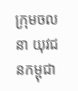ក្រុមចលនា យុវជនកម្ពុជា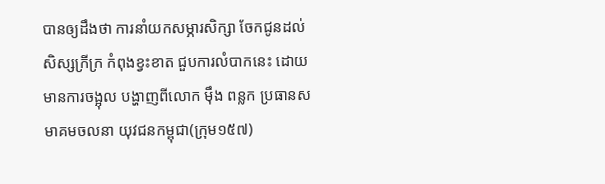បានឲ្យដឹងថា ការនាំយកសម្ភារសិក្សា ចែកជូនដល់សិស្សក្រីក្រ កំពុងខ្វះខាត ជួបការលំបាកនេះ ដោយមានការចង្អុល បង្ហាញពីលោក ម៉ឹង ពន្លក ប្រធានសមាគមចលនា យុវជនកម្ពុជា(ក្រុម១៥៧)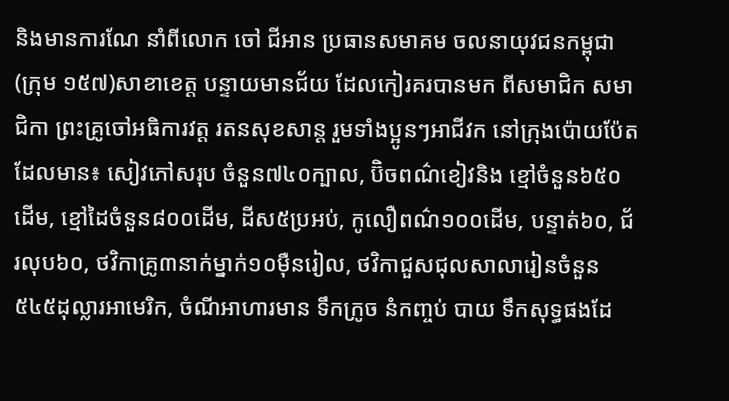និងមានការណែ នាំពីលោក ចៅ ជីអាន ប្រធានសមាគម ចលនាយុវជនកម្ពុជា (ក្រុម ១៥៧)សាខាខេត្ត បន្ទាយមានជ័យ ដែលកៀរគរបានមក ពីសមាជិក សមាជិកា ព្រះគ្រូចៅអធិការវត្ត រតនសុខសាន្ត រួមទាំងប្អូនៗអាជីវក នៅក្រុងប៉ោយប៉ែត ដែលមាន៖ សៀវភៅសរុប ចំនួន៧៤០ក្បាល, ប៊ិចពណ៌ខៀវនិង ខ្មៅចំនួន៦៥០ដើម, ខ្មៅដៃចំនួន៨០០ដើម, ដីស៥ប្រអប់, កូលឿពណ៌១០០ដើម, បន្ទាត់៦០, ជ័រលុប៦០, ថវិកាគ្រូ៣នាក់ម្នាក់១០ម៉ឺនរៀល, ថវិកាជួសជុលសាលារៀនចំនួន៥៤៥ដុល្លារអាមេរិក, ចំណីអាហារមាន ទឹកក្រូច នំកញ្ចប់ បាយ ទឹកសុទ្ធផងដែ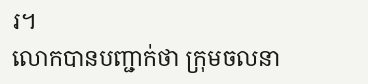រ។
លោកបានបញ្ជាក់ថា ក្រុមចលនា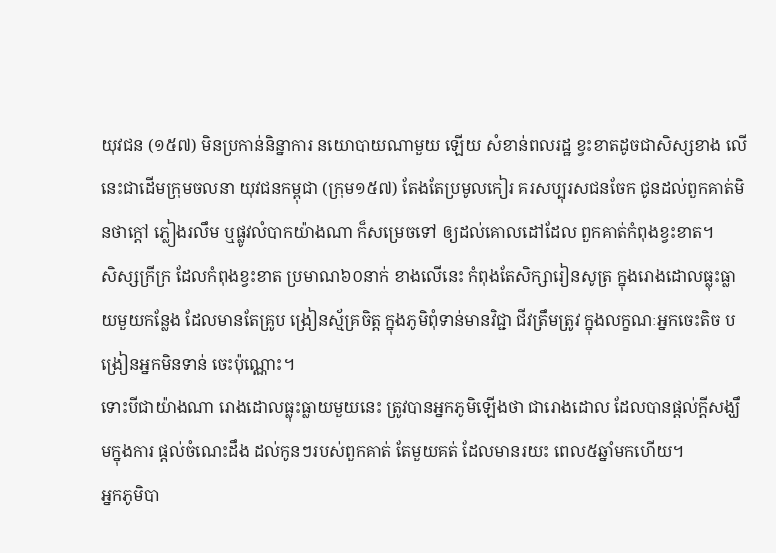យុវជន (១៥៧) មិនប្រកាន់និន្នាការ នយោបាយណាមួយ ឡើយ សំខាន់ពលរដ្ឋ ខ្វះខាតដូចជាសិស្សខាង លើនេះជាដើមក្រុមចលនា យុវជនកម្ពុជា (ក្រុម១៥៧) តែងតែប្រមូលកៀរ គរសប្បុរសជនចែក ជូនដល់ពួកគាត់មិនថាក្ដៅ ភ្លៀងរលឹម ឬផ្លូវលំបាកយ៉ាងណា ក៏សម្រេចទៅ ឲ្យដល់គោលដៅដែល ពួកគាត់កំពុងខ្វះខាត។
សិស្សក្រីក្រ ដែលកំពុងខ្វះខាត ប្រមាណ៦០នាក់ ខាងលើនេះ កំពុងតែសិក្សារៀនសូត្រ ក្នុងរោងដោលធ្លុះធ្លាយមួយកន្លែង ដែលមានតែគ្រូប ង្រៀនស្ម័គ្រចិត្ត ក្នុងភូមិពុំទាន់មានវិជ្ជា ជីវត្រឹមត្រូវ ក្នុងលក្ខណៈអ្នកចេះតិច បង្រៀនអ្នកមិនទាន់ ចេះប៉ុណ្ណោះ។
ទោះបីជាយ៉ាងណា រោងដោលធ្លុះធ្លាយមួយនេះ ត្រូវបានអ្នកភូមិឡើងថា ជារោងដោល ដែលបានផ្តល់ក្តីសង្ឃឹមក្នុងការ ផ្តល់ចំណេះដឹង ដល់កូនៗរបស់ពួកគាត់ តែមួយគត់ ដែលមានរយះ ពេល៥ឆ្នាំមកហើយ។
អ្នកភូមិបា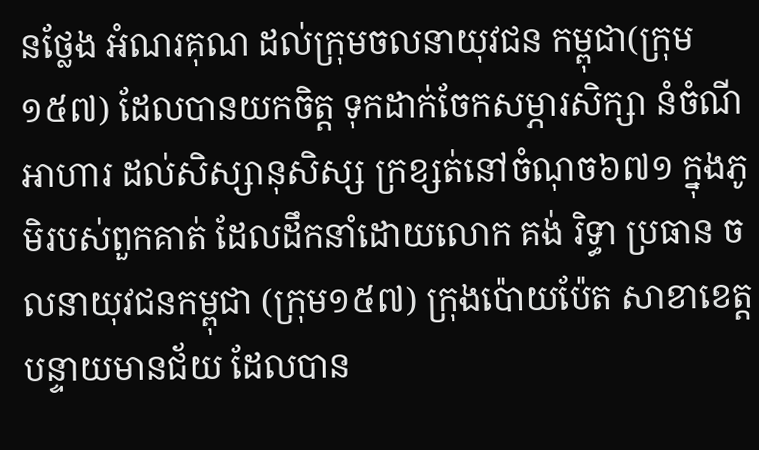នថ្លែង អំណរគុណ ដល់ក្រុមចលនាយុវជន កម្ពុជា(ក្រុម១៥៧) ដែលបានយកចិត្ត ទុកដាក់ចែកសម្ភារសិក្សា នំចំណីអាហារ ដល់សិស្សានុសិស្ស ក្រខ្សត់នៅចំណុច៦៧១ ក្នុងភូមិរបស់ពួកគាត់ ដែលដឹកនាំដោយលោក គង់ រិទ្ធា ប្រធាន ចលនាយុវជនកម្ពុជា (ក្រុម១៥៧) ក្រុងប៉ោយប៉ែត សាខាខេត្តបន្ទាយមានជ័យ ដែលបាន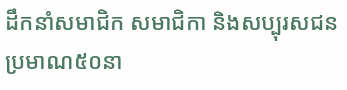ដឹកនាំសមាជិក សមាជិកា និងសប្បុរសជន ប្រមាណ៥០នា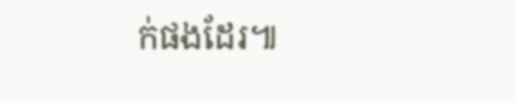ក់ផងដែរ៕